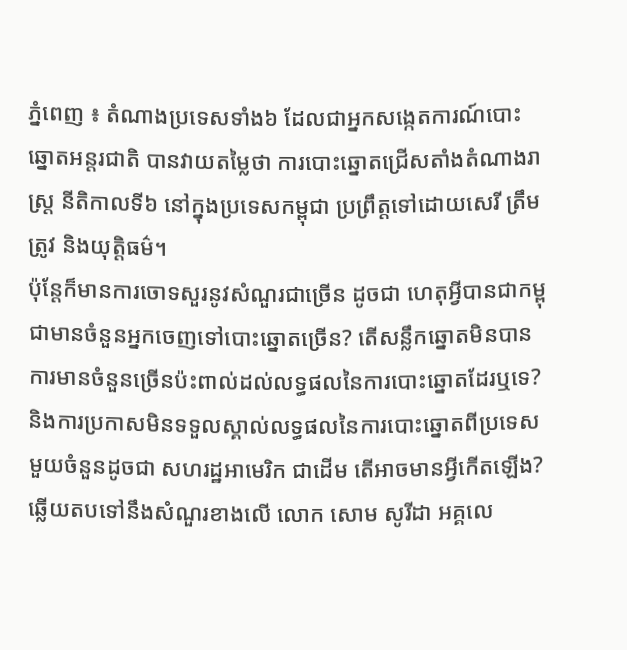ភ្នំពេញ ៖ តំណាងប្រទេសទាំង៦ ដែលជាអ្នកសង្កេតការណ៍បោះឆ្នោតអន្តរជាតិ បានវាយតម្លៃថា ការបោះឆ្នោតជ្រើសតាំងតំណាងរាស្ត្រ នីតិកាលទី៦ នៅក្នុងប្រទេសកម្ពុជា ប្រព្រឹត្តទៅដោយសេរី ត្រឹមត្រូវ និងយុត្តិធម៌។
ប៉ុន្តែក៏មានការចោទសួរនូវសំណួរជាច្រើន ដូចជា ហេតុអ្វីបានជាកម្ពុជាមានចំនួនអ្នកចេញទៅបោះឆ្នោតច្រើន? តើសន្លឹកឆ្នោតមិនបានការមានចំនួនច្រើនប៉ះពាល់ដល់លទ្ធផលនៃការបោះឆ្នោតដែរឬទេ? និងការប្រកាសមិនទទួលស្គាល់លទ្ធផលនៃការបោះឆ្នោតពីប្រទេសមួយចំនួនដូចជា សហរដ្ឋអាមេរិក ជាដើម តើអាចមានអ្វីកើតឡើង? ឆ្លើយតបទៅនឹងសំណួរខាងលើ លោក សោម សូរីដា អគ្គលេ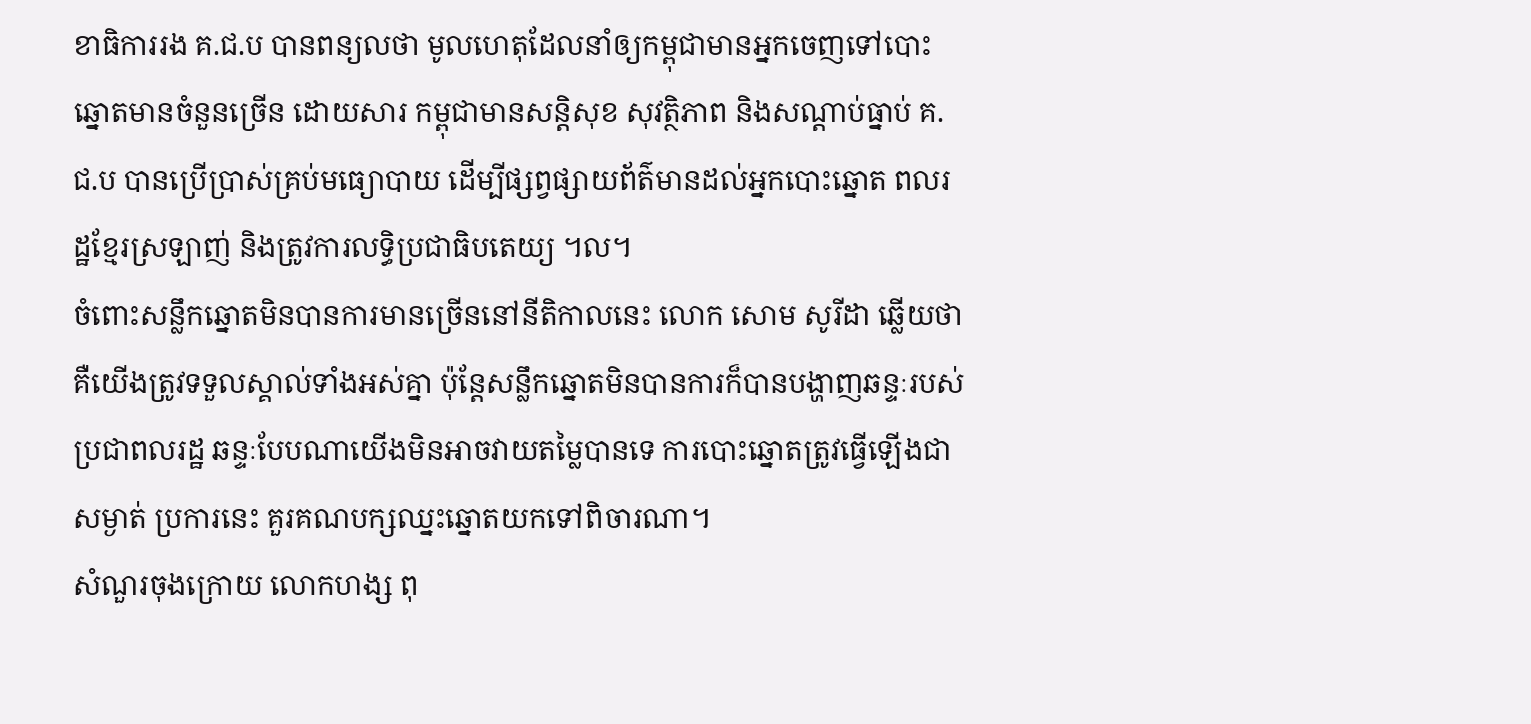ខាធិការរង គ.ជ.ប បានពន្យលថា មូលហេតុដែលនាំឲ្យកម្ពុជាមានអ្នកចេញទៅបោះឆ្នោតមានចំនួនច្រើន ដោយសារ កម្ពុជាមានសន្តិសុខ សុវត្ថិភាព និងសណ្តាប់ធ្នាប់ គ.ជ.ប បានប្រើប្រាស់គ្រប់មធ្យោបាយ ដើម្បីផ្សព្វផ្សាយព័ត៌មានដល់អ្នកបោះឆ្នោត ពលរដ្ឋខ្មែរស្រឡាញ់ និងត្រូវការលទ្ធិប្រជាធិបតេយ្យ ។ល។
ចំពោះសន្លឹកឆ្នោតមិនបានការមានច្រើននៅនីតិកាលនេះ លោក សោម សូរីដា ឆ្លើយថា គឺយើងត្រូវទទួលស្គាល់ទាំងអស់គ្នា ប៉ុន្តែសន្លឹកឆ្នោតមិនបានការក៏បានបង្ហាញឆន្ទៈរបស់ប្រជាពលរដ្ឋ ឆន្ទៈបែបណាយើងមិនអាចវាយតម្លៃបានទេ ការបោះឆ្នោតត្រូវធ្វើឡើងជាសម្ងាត់ ប្រការនេះ គួរគណបក្សឈ្នះឆ្នោតយកទៅពិចារណា។
សំណួរចុងក្រោយ លោកហង្ស ពុ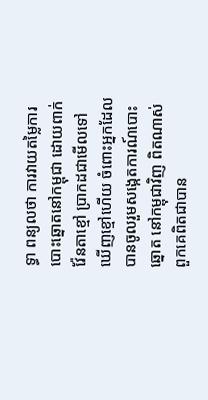ទ្ធា ពន្យលថា ការវាយតម្លៃការបោះឆ្នោតនៅកម្ពុជា ដោយពាក់វ៉ែនតាខ្មៅ ប្រាកដជាមើលទៅឃើញខ្មៅហើយ ចំពោះអ្នកដែលបានចូលរួមសង្កេតការណ៍បោះឆ្នោត នៅកម្ពុជាវិញ ពិតណាស់ពួកគេពិតជាបាន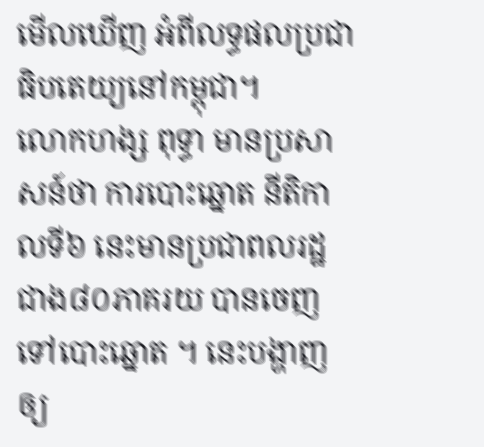មើលឃើញ អំពីលទ្ធផលប្រជាធិបតេយ្យនៅកម្ពុជា។
លោកហង្ស ពុទ្ធា មានប្រសាសន៍ថា ការបោះឆ្នោត នីតិកាលទី៦ នេះមានប្រជាពលរដ្ឋជាង៨០ភាគរយ បានចេញទៅបោះឆ្នោត ។ នេះបង្ហាញឲ្យ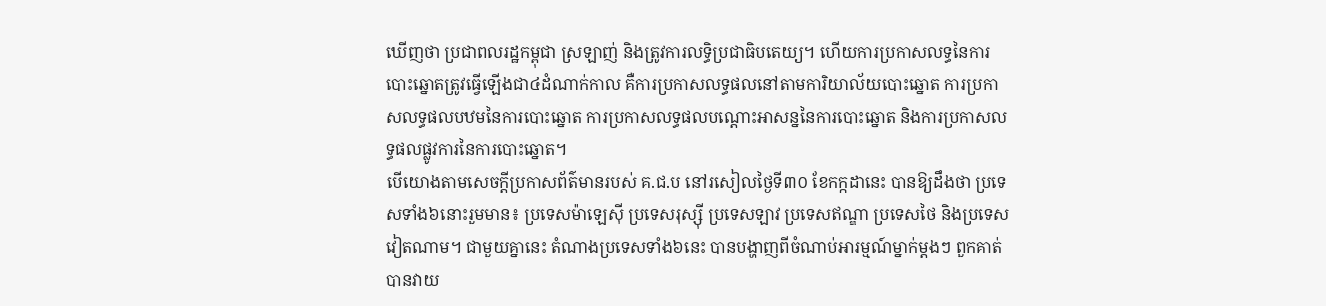ឃើញថា ប្រជាពលរដ្ឋកម្ពុជា ស្រឡាញ់ និងត្រូវការលទ្ធិប្រជាធិបតេយ្យ។ ហើយការប្រកាសលទ្ធនៃការបោះឆ្នោតត្រូវធ្វើឡើងជា៤ដំណាក់កាល គឺការប្រកាសលទ្ធផលនៅតាមការិយាល័យបោះឆ្នោត ការប្រកាសលទ្ធផលបឋមនៃការបោះឆ្នោត ការប្រកាសលទ្ធផលបណ្តោះអាសន្ននៃការបោះឆ្នោត និងការប្រកាសលទ្ធផលផ្លូវការនៃការបោះឆ្នោត។
បើយោងតាមសេចក្តីប្រកាសព័ត៌មានរបស់ គ.ជ.ប នៅរសៀលថ្ងៃទី៣០ ខែកក្កដានេះ បានឱ្យដឹងថា ប្រទេសទាំង៦នោះរួមមាន៖ ប្រទេសម៉ាឡេស៊ី ប្រទេសរុស្ស៊ី ប្រទេសឡាវ ប្រទេសឥណ្ឌា ប្រទេសថៃ និងប្រទេសវៀតណាម។ ជាមួយគ្នានេះ តំណាងប្រទេសទាំង៦នេះ បានបង្ហាញពីចំណាប់អារម្មណ៍ម្នាក់ម្តងៗ ពួកគាត់បានវាយ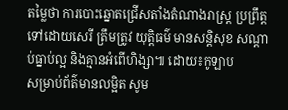តម្លៃថា ការបោះឆ្នោតជ្រើសតាំងតំណាងរាស្ត្រ ប្រព្រឹត្តទៅដោយសេរី ត្រឹមត្រូវ យុត្តិធម៌ មានសន្តិសុខ សណ្តាប់ធ្នាប់ល្អ និងគ្មានអំពើហិង្សា៕ ដោយ៖កូឡាប
សម្រាប់ព័ត៌មានលម្អិត សូម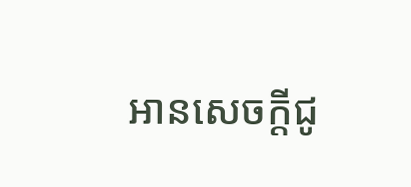អានសេចក្តីជូ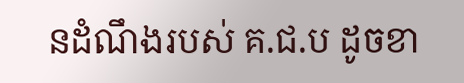នដំណឹងរបស់ គ.ជ.ប ដូចខា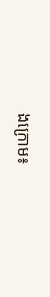ងក្រោម៖